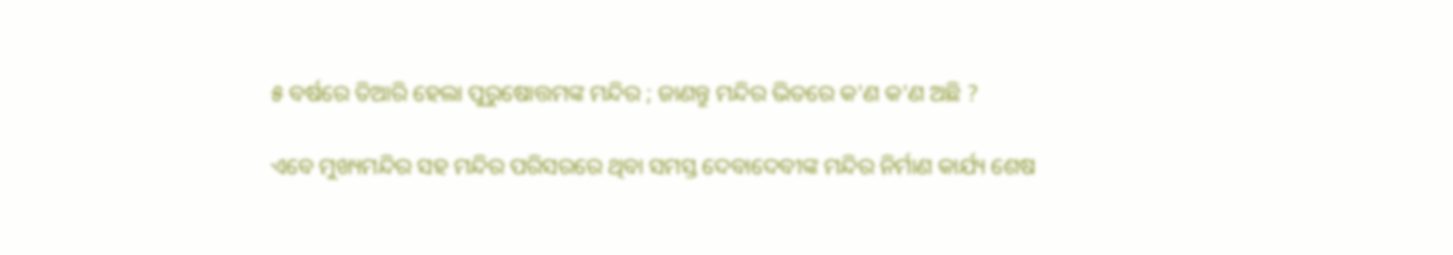୫ ବର୍ଷରେ ତିଆରି ହେଲା ପୁରୁଷୋତ୍ତମଙ୍କ ମନ୍ଦିର ; ଜାଣନ୍ତୁ ମନ୍ଦିର ଭିତରେ କ'ଣ କ'ଣ ଅଛି ?

ଏବେ ମୁଖ୍ୟମନ୍ଦିର ସହ ମନ୍ଦିର ପରିସରରେ ଥିବା ସମସ୍ତ ଦେବାଦେବୀଙ୍କ ମନ୍ଦିର ନିର୍ମାଣ କାର୍ଯ୍ୟ ଶେଷ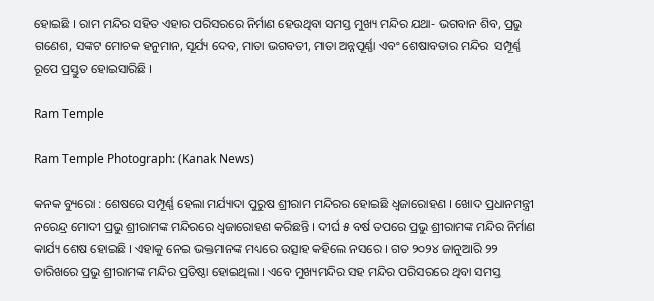ହୋଇଛି । ରାମ ମନ୍ଦିର ସହିତ ଏହାର ପରିସରରେ ନିର୍ମାଣ ହେଉଥିବା ସମସ୍ତ ମୁଖ୍ୟ ମନ୍ଦିର ଯଥା- ଭଗବାନ ଶିବ, ପ୍ରଭୁ ଗଣେଶ, ସଙ୍କଟ ମୋଚକ ହନୁମାନ, ସୂର୍ଯ୍ୟ ଦେବ, ମାତା ଭଗବତୀ, ମାତା ଅନ୍ନପୂର୍ଣ୍ଣା ଏବଂ ଶେଷାବତାର ମନ୍ଦିର  ସମ୍ପୂର୍ଣ୍ଣ ରୂପେ ପ୍ରସ୍ତୁତ ହୋଇସାରିଛି ।

Ram Temple

Ram Temple Photograph: (Kanak News)

କନକ ବ୍ୟୁରୋ : ଶେଷରେ ସମ୍ପୂର୍ଣ୍ଣ ହେଲା ମର୍ଯ୍ୟାଦା ପୁରୁଷ ଶ୍ରୀରାମ ମନ୍ଦିରର ହୋଇଛି ଧ୍ୱଜାରୋହଣ । ଖୋଦ ପ୍ରଧାନମନ୍ତ୍ରୀ ନରେନ୍ଦ୍ର ମୋଦୀ ପ୍ରଭୁ ଶ୍ରୀରାମଙ୍କ ମନ୍ଦିରରେ ଧ୍ୱଜାରୋହଣ କରିଛନ୍ତି । ଦୀର୍ଘ ୫ ବର୍ଷ ତପରେ ପ୍ରଭୁ ଶ୍ରୀରାମଙ୍କ ମନ୍ଦିର ନିର୍ମାଣ କାର୍ଯ୍ୟ ଶେଷ ହୋଇଛି । ଏହାକୁ ନେଇ ଭକ୍ତମାନଙ୍କ ମଧ୍ୟରେ ଉତ୍ସାହ କହିଲେ ନସରେ । ଗତ ୨୦୨୪ ଜାନୁଆରି ୨୨ ତାରିଖରେ ପ୍ରଭୁ ଶ୍ରୀରାମଙ୍କ ମନ୍ଦିର ପ୍ରତିଷ୍ଠା ହୋଇଥିଲା । ଏବେ ମୁଖ୍ୟମନ୍ଦିର ସହ ମନ୍ଦିର ପରିସରରେ ଥିବା ସମସ୍ତ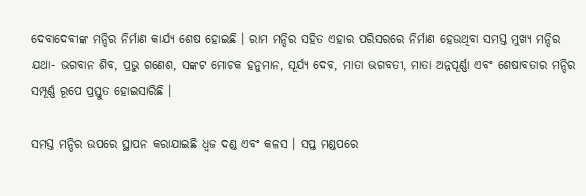ଦେବାଦେବୀଙ୍କ ମନ୍ଦିର ନିର୍ମାଣ କାର୍ଯ୍ୟ ଶେଷ ହୋଇଛି । ରାମ ମନ୍ଦିର ସହିତ ଏହାର ପରିସରରେ ନିର୍ମାଣ ହେଉଥିବା ସମସ୍ତ ମୁଖ୍ୟ ମନ୍ଦିର ଯଥା- ଭଗବାନ ଶିବ, ପ୍ରଭୁ ଗଣେଶ, ସଙ୍କଟ ମୋଚକ ହନୁମାନ, ସୂର୍ଯ୍ୟ ଦେବ, ମାତା ଭଗବତୀ, ମାତା ଅନ୍ନପୂର୍ଣ୍ଣା ଏବଂ ଶେଷାବତାର ମନ୍ଦିର  ସମ୍ପୂର୍ଣ୍ଣ ରୂପେ ପ୍ରସ୍ତୁତ ହୋଇସାରିଛି ।

ସମସ୍ତ ମନ୍ଦିର ଉପରେ ସ୍ଥାପନ କରାଯାଇଛି ଧ୍ୱଜ ଦଣ୍ଡ ଏବଂ କଳସ । ସପ୍ତ ମଣ୍ଡପରେ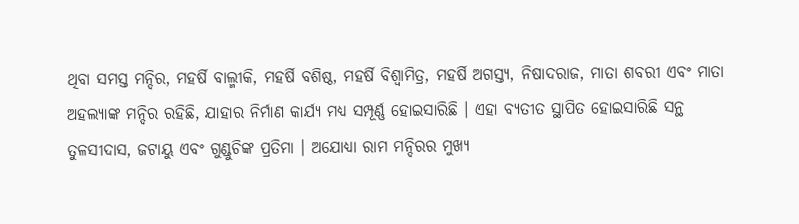ଥିବା ସମସ୍ତ ମନ୍ଦିର, ମହର୍ଷି ବାଲ୍ମୀକି, ମହର୍ଷି ବଶିଷ୍ଠ, ମହର୍ଷି ବିଶ୍ୱାମିତ୍ର, ମହର୍ଷି ଅଗସ୍ତ୍ୟ, ନିଷାଦରାଜ, ମାତା ଶବରୀ ଏବଂ ମାତା ଅହଲ୍ୟାଙ୍କ ମନ୍ଦିର ରହିଛି, ଯାହାର ନିର୍ମାଣ କାର୍ଯ୍ୟ ମଧ୍ୟ ସମ୍ପୂର୍ଣ୍ଣ ହୋଇସାରିଛି । ଏହା ବ୍ୟତୀତ ସ୍ଥାପିତ ହୋଇସାରିଛି ସନ୍ଥ ତୁଳସୀଦାସ, ଜଟାୟୁ ଏବଂ ଗୁଣ୍ଡୁଚିଙ୍କ ପ୍ରତିମା । ଅଯୋଧ୍ୟା ରାମ ମନ୍ଦିରର ମୁଖ୍ୟ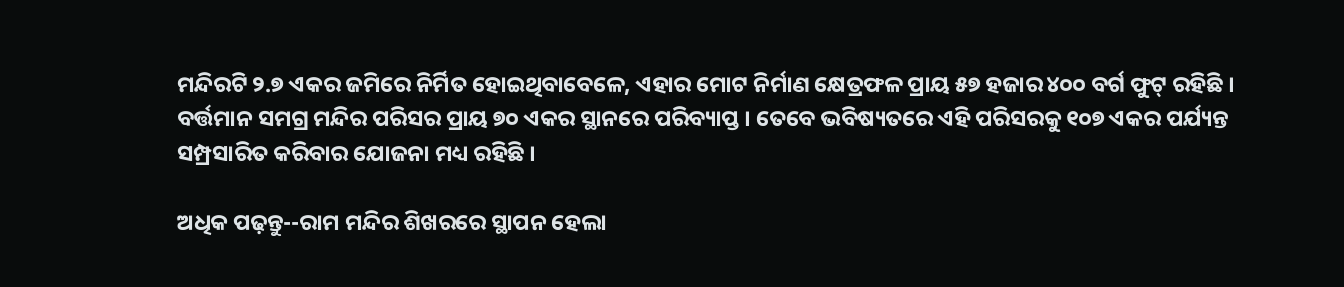ମନ୍ଦିରଟି ୨.୭ ଏକର ଜମିରେ ନିର୍ମିତ ହୋଇଥିବାବେଳେ, ଏହାର ମୋଟ ନିର୍ମାଣ କ୍ଷେତ୍ରଫଳ ପ୍ରାୟ ୫୭ ହଜାର ୪୦୦ ବର୍ଗ ଫୁଟ୍ ରହିଛି । ବର୍ତ୍ତମାନ ସମଗ୍ର ମନ୍ଦିର ପରିସର ପ୍ରାୟ ୭୦ ଏକର ସ୍ଥାନରେ ପରିବ୍ୟାପ୍ତ । ତେବେ ଭବିଷ୍ୟତରେ ଏହି ପରିସରକୁ ୧୦୭ ଏକର ପର୍ଯ୍ୟନ୍ତ ସମ୍ପ୍ରସାରିତ କରିବାର ଯୋଜନା ମଧ୍ୟ ରହିଛି ।

ଅଧିକ ପଢ଼ନ୍ତୁ--ରାମ ମନ୍ଦିର ଶିଖରରେ ସ୍ଥାପନ ହେଲା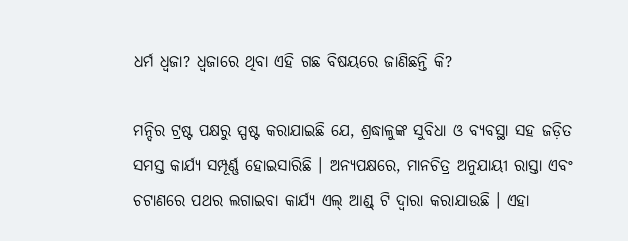ଧର୍ମ ଧ୍ୱଜା? ଧ୍ୱଜାରେ ଥିବା ଏହି ଗଛ ବିଷୟରେ ଜାଣିଛନ୍ତି କି?

ମନ୍ଦିର ଟ୍ରଷ୍ଟ ପକ୍ଷରୁ ସ୍ପଷ୍ଟ କରାଯାଇଛି ଯେ, ଶ୍ରଦ୍ଧାଳୁଙ୍କ ସୁବିଧା ଓ ବ୍ୟବସ୍ଥା ସହ ଜଡ଼ିତ ସମସ୍ତ କାର୍ଯ୍ୟ ସମ୍ପୂର୍ଣ୍ଣ ହୋଇସାରିଛି । ଅନ୍ୟପକ୍ଷରେ, ମାନଚିତ୍ର ଅନୁଯାୟୀ ରାସ୍ତା ଏବଂ ଚଟାଣରେ ପଥର ଲଗାଇବା କାର୍ଯ୍ୟ ଏଲ୍ ଆଣ୍ଡ୍ ଟି ଦ୍ୱାରା କରାଯାଉଛି । ଏହା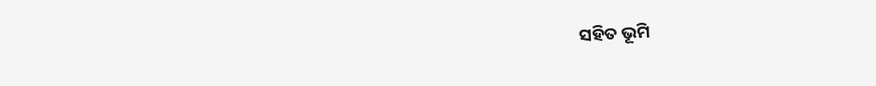ସହିତ ଭୂମି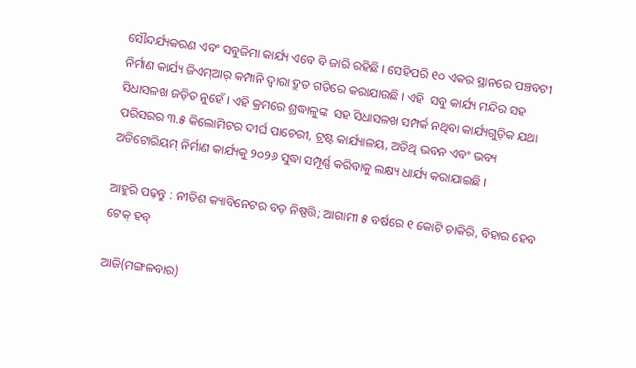ସୌନ୍ଦର୍ଯ୍ୟକରଣ ଏବଂ ସବୁଜିମା କାର୍ଯ୍ୟ ଏବେ ବି ଜାରି ରହିଛି । ସେହିପରି ୧୦ ଏକର ସ୍ଥାନରେ ପଞ୍ଚବଟୀ ନିର୍ମାଣ କାର୍ଯ୍ୟ ଜିଏମ୍ଆର୍ କମ୍ପାନି ଦ୍ୱାରା ଦ୍ରୁତ ଗତିରେ କରାଯାଉଛି । ଏହି  ସବୁ କାର୍ଯ୍ୟ ମନ୍ଦିର ସହ ସିଧାସଳଖ ଜଡ଼ିତ ନୁହେଁ । ଏହି କ୍ରମରେ ଶ୍ରଦ୍ଧାଳୁଙ୍କ  ସହ ସିଧାସଳଖ ସମ୍ପର୍କ ନଥିବା କାର୍ଯ୍ୟଗୁଡ଼ିକ ଯଥା ପରିସରର ୩.୫ କିଲୋମିଟର ଦୀର୍ଘ ପାଚେରୀ, ଟ୍ରଷ୍ଟ କାର୍ଯ୍ୟାଳୟ, ଅତିଥି ଭବନ ଏବଂ ଭବ୍ୟ ଅଡିଟୋରିୟମ୍ ନିର୍ମାଣ କାର୍ଯ୍ୟକୁ ୨୦୨୬ ସୁଦ୍ଧା ସମ୍ପୂର୍ଣ୍ଣ କରିବାକୁ ଲକ୍ଷ୍ୟ ଧାର୍ଯ୍ୟ କରାଯାଇଛି ।

ଆହୁରି ପଢ଼ନ୍ତୁ : ନୀତିଶ କ୍ୟାବିନେଟର ବଡ଼ ନିଷ୍ପତ୍ତି; ଆଗାମୀ ୫ ବର୍ଷରେ ୧ କୋଟି ଚାକିରି, ବିହାର ହେବ ଟେକ୍ ହବ୍

ଆଜି(ମଙ୍ଗଳବାର)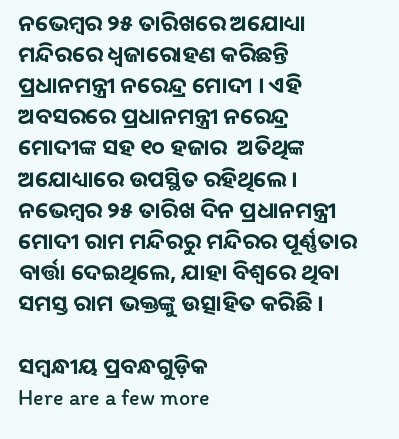ନଭେମ୍ବର ୨୫ ତାରିଖରେ ଅଯୋଧ୍ୟା ମନ୍ଦିରରେ ଧ୍ୱଜାରୋହଣ କରିଛନ୍ତି ପ୍ରଧାନମନ୍ତ୍ରୀ ନରେନ୍ଦ୍ର ମୋଦୀ । ଏହି ଅବସରରେ ପ୍ରଧାନମନ୍ତ୍ରୀ ନରେନ୍ଦ୍ର ମୋଦୀଙ୍କ ସହ ୧୦ ହଜାର  ଅତିଥିଙ୍କ ଅଯୋଧ୍ୟାରେ ଉପସ୍ଥିତ ରହିଥିଲେ । ନଭେମ୍ବର ୨୫ ତାରିଖ ଦିନ ପ୍ରଧାନମନ୍ତ୍ରୀ ମୋଦୀ ରାମ ମନ୍ଦିରରୁ ମନ୍ଦିରର ପୂର୍ଣ୍ଣତାର ବାର୍ତ୍ତା ଦେଇଥିଲେ, ଯାହା ବିଶ୍ୱରେ ଥିବା ସମସ୍ତ ରାମ ଭକ୍ତଙ୍କୁ ଉତ୍ସାହିତ କରିଛି ।

ସମ୍ବନ୍ଧୀୟ ପ୍ରବନ୍ଧଗୁଡ଼ିକ
Here are a few more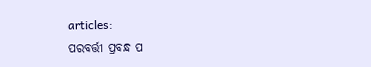articles:
ପରବର୍ତ୍ତୀ ପ୍ରବନ୍ଧ ପ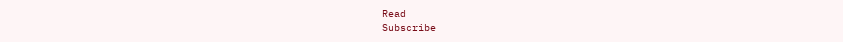Read
Subscribe